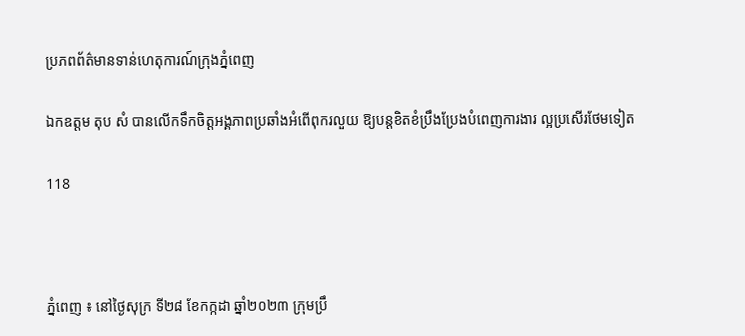ប្រភពព័ត៌មានទាន់ហេតុការណ៍ក្រុងភ្នំពេញ

ឯកឧត្តម តុប សំ បានលើកទឹកចិត្តអង្គភាពប្រឆាំងអំពើពុករលួយ ឱ្យបន្តខិតខំប្រឹងប្រែងបំពេញការងារ ល្អប្រសើរថែមទៀត

118



ភ្នំពេញ ៖ នៅថ្ងៃសុក្រ ទី២៨ ខែកក្កដា ឆ្នាំ២០២៣ ក្រុមប្រឹ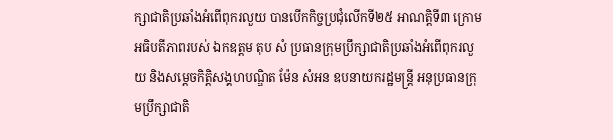ក្សាជាតិប្រឆាំងអំពើពុករលួយ បានបើកកិច្ចប្រជុំលើកទី២៥ អាណត្តិទី៣ ក្រោមអធិបតីភាពរបស់ ឯកឧត្តម តុប សំ ប្រធានក្រុមប្រឹក្សាជាតិប្រឆាំងអំពើពុករលួយ និងសម្ដេចកិត្តិសង្គហបណ្ឌិត ម៉ែន សំអន ឧបនាយករដ្ឋមន្រ្តី អនុប្រធានក្រុមប្រឹក្សាជាតិ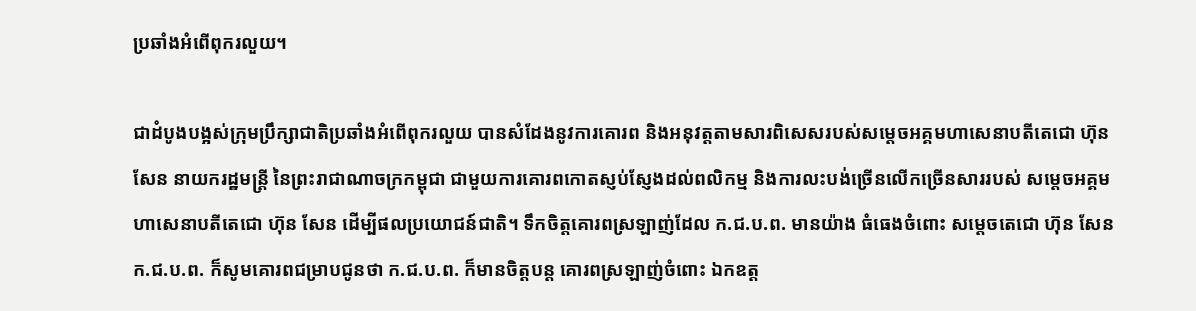ប្រឆាំងអំពើពុករលួយ។

ជាដំបូងបង្អស់ក្រុមប្រឹក្សាជាតិប្រឆាំងអំពើពុករលួយ បានសំដែងនូវការគោរព និងអនុវត្តតាមសារពិសេសរបស់សម្តេចអគ្គមហាសេនាបតីតេជោ ហ៊ុន សែន នាយករដ្ឋមន្ត្រី នៃព្រះរាជាណាចក្រកម្ពុជា ជាមួយការគោរពកោតស្ញប់ស្ញែងដល់ពលិកម្ម និងការលះបង់ច្រើនលើកច្រើនសាររបស់ សម្តេចអគ្គមហាសេនាបតីតេជោ ហ៊ុន សែន ដើម្បីផលប្រយោជន៍ជាតិ។ ទឹកចិត្តគោរពស្រឡាញ់ដែល ក.ជ.ប.ព. មានយ៉ាង ធំធេងចំពោះ សម្តេចតេជោ ហ៊ុន សែន ក.ជ.ប.ព. ក៏សូមគោរពជម្រាបជូនថា ក.ជ.ប.ព. ក៏មានចិត្តបន្ត គោរពស្រឡាញ់ចំពោះ ឯកឧត្ត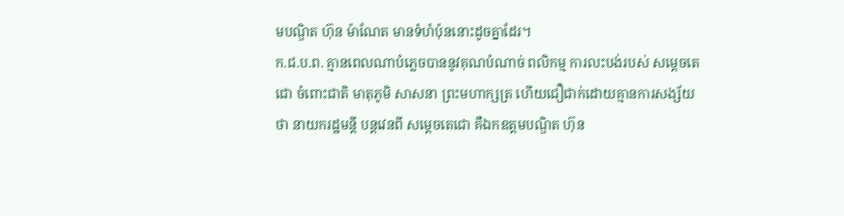មបណ្ឌិត ហ៊ុន ម៉ាណែត មានទំហំប៉ុននោះដូចគ្នាដែរ។
ក.ជ.ប.ព. គ្មានពេលណាបំភ្លេចបាននូវគុណបំណាច់ ពលិកម្ម ការលះបង់របស់ សម្ដេចតេជោ ចំពោះជាតិ មាតុភូមិ សាសនា ព្រះមហាក្សត្រ ហើយជឿជាក់ដោយគ្មានការសង្ស័យថា នាយករដ្ឋមន្តី បន្តវេនពី សម្តេចតេជោ គឺឯកឧត្តមបណ្ឌិត ហ៊ុន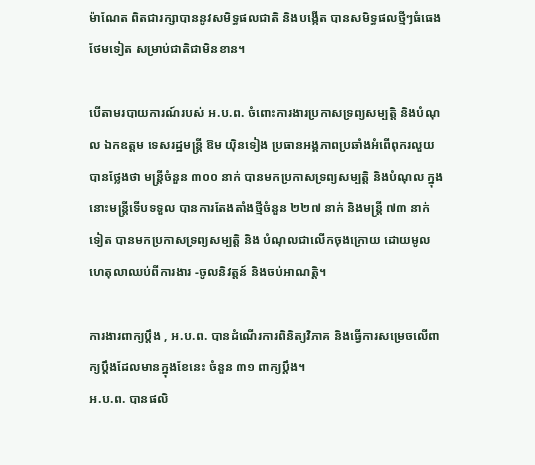ម៉ាណែត ពិតជារក្សាបាននូវសមិទ្ធផលជាតិ និងបង្កើត បានសមិទ្ធផលថ្មីៗធំធេងថែមទៀត សម្រាប់ជាតិជាមិនខាន។

បើតាមរបាយការណ៍របស់ អ.ប.ព. ចំពោះការងារប្រកាសទ្រព្យសម្បត្តិ និងបំណុល ឯកឧត្តម ទេសរដ្ឋមន្រ្តី ឱម យ៉ិនទៀង ប្រធានអង្គភាពប្រឆាំងអំពើពុករលួយ បានថ្លែងថា មន្ត្រីចំនួន ៣០០ នាក់ បានមកប្រកាសទ្រព្យសម្បត្តិ និងបំណុល ក្នុងនោះមន្ត្រីទើបទទួល បានការតែងតាំងថ្មីចំនួន ២២៧ នាក់ និងមន្ត្រី ៧៣ នាក់ ទៀត បានមកប្រកាសទ្រព្យសម្បត្តិ និង បំណុលជាលើកចុងក្រោយ ដោយមូលហេតុលាឈប់ពីការងារ -ចូលនិវត្តន៍ និងចប់អាណត្តិ។

ការងារពាក្យប្ដឹង , អ.ប.ព. បានដំណើរការពិនិត្យវិភាគ និងធ្វើការសម្រេចលើពាក្យប្ដឹងដែលមានក្នុងខែនេះ ចំនួន ៣១ ពាក្យប្ដឹង។
អ.ប.ព. បានផលិ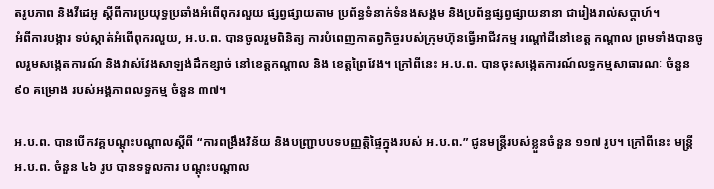តរូបភាព និងវីដេអូ ស្តីពីការប្រយុទ្ធប្រឆាំងអំពើពុករលួយ ផ្សព្វផ្សាយតាម ប្រព័ន្ធទំនាក់ទំនងសង្គម និងប្រព័ន្ធផ្សព្វផ្សាយនានា ជារៀងរាល់សប្តាហ៍។
អំពីការបង្ការ ទប់ស្កាត់អំពើពុករលួយ, អ.ប.ព. បានចូលរួមពិនិត្យ ការបំពេញកាតព្វកិច្ចរបស់ក្រុមហ៊ុនធ្វើអាជីវកម្ម រណ្ដៅដីនៅខេត្ត កណ្ដាល ព្រមទាំងបានចូលរួមសង្កេតការណ៍ និងវាស់វែងសាឡង់ដឹកខ្សាច់ នៅខេត្តកណ្តាល និង ខេត្តព្រៃវែង។ ក្រៅពីនេះ អ.ប.ព. បានចុះសង្កេតការណ៍លទ្ធកម្មសាធារណៈ ចំនួន ៩០ គម្រោង របស់អង្គភាពលទ្ធកម្ម ចំនួន ៣៧។

អ.ប.ព. បានបើកវគ្គបណ្តុះបណ្តាលស្តីពី “ការពង្រឹងវិន័យ និងបញ្ជ្រាបបទបញ្ញត្តិផ្ទៃក្នុងរបស់ អ.ប.ព.” ជូនមន្ត្រីរបស់ខ្លួនចំនួន ១១៧ រូប។ ក្រៅពីនេះ មន្ត្រី អ.ប.ព. ចំនួន ៤៦ រូប បានទទួលការ បណ្តុះបណ្តាល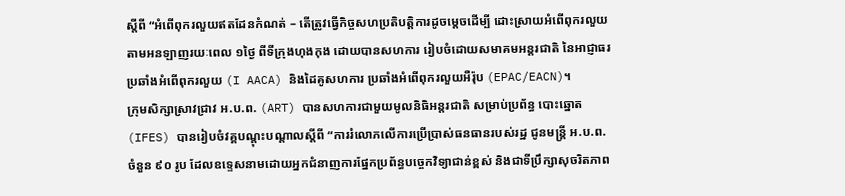ស្តីពី “អំពើពុករលួយឥតដែនកំណត់ – តើត្រូវធ្វើកិច្ចសហប្រតិបត្តិការដូចម្ដេចដើម្បី ដោះស្រាយអំពើពុករលួយ តាមអនឡាញរយៈពេល ១ថ្ងៃ ពីទីក្រុងហុងកុង ដោយបានសហការ រៀបចំដោយសមាគមអន្តរជាតិ នៃអាជ្ញាធរប្រឆាំងអំពើពុករលួយ (I AACA) និងដៃគូសហការ ប្រឆាំងអំពើពុករលួយអឺរ៉ុប (EPAC/EACN)។
ក្រុមសិក្សាស្រាវជ្រាវ អ.ប.ព. (ART) បានសហការជាមួយមូលនិធិអន្តរជាតិ សម្រាប់ប្រព័ន្ធ បោះឆ្នោត (IFES) បានរៀបចំវគ្គបណ្តុះបណ្តាលស្តីពី “ការរំលោភលើការប្រើប្រាស់ធនធានរបស់រដ្ឋ ជូនមន្ត្រី អ.ប.ព. ចំនួន ៩០ រូប ដែលឧទ្ទេសនាមដោយអ្នកជំនាញការផ្នែកប្រព័ន្ធបច្ចេកវិទ្យាជាន់ខ្ពស់ និងជាទីប្រឹក្សាសុចរិតភាព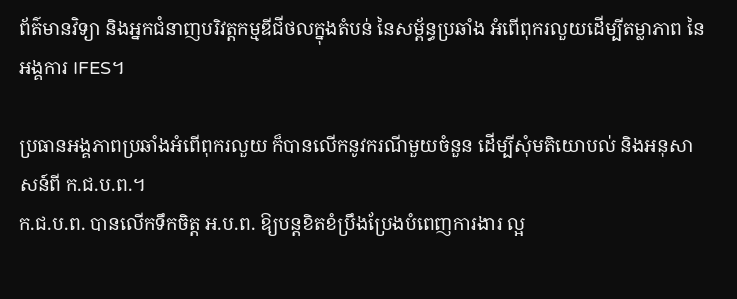ព័ត៌មានវិទ្យា និងអ្នកជំនាញបរិវត្តកម្មឌីជីថលក្នុងតំបន់ នៃសម្ព័ន្ធប្រឆាំង អំពើពុករលួយដើម្បីតម្លាភាព នៃអង្គការ IFES។

ប្រធានអង្គភាពប្រឆាំងអំពើពុករលួយ ក៏បានលើកនូវករណីមួយចំនួន ដើម្បីសុំមតិយោបល់ និងអនុសាសន៍ពី ក.ជ.ប.ព.។
ក.ជ.ប.ព. បានលើកទឹកចិត្ត អ.ប.ព. ឱ្យបន្តខិតខំប្រឹងប្រែងបំពេញការងារ ល្អ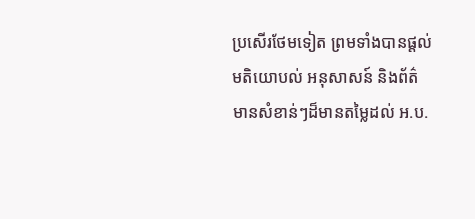ប្រសើរថែមទៀត ព្រមទាំងបានផ្តល់មតិយោបល់ អនុសាសន៍ និងព័ត៌មានសំខាន់ៗដ៏មានតម្លៃដល់ អ.ប.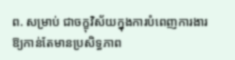ព. សម្រាប់ ជាចក្ខុវិស័យក្នុងការបំពេញការងារឱ្យកាន់តែមានប្រសិទ្ធភាព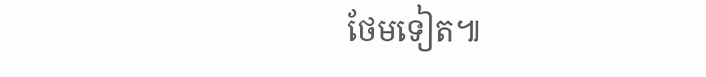ថែមទៀត៕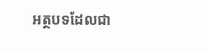អត្ថបទដែលជា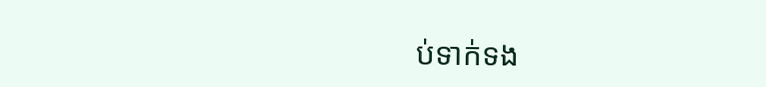ប់ទាក់ទង